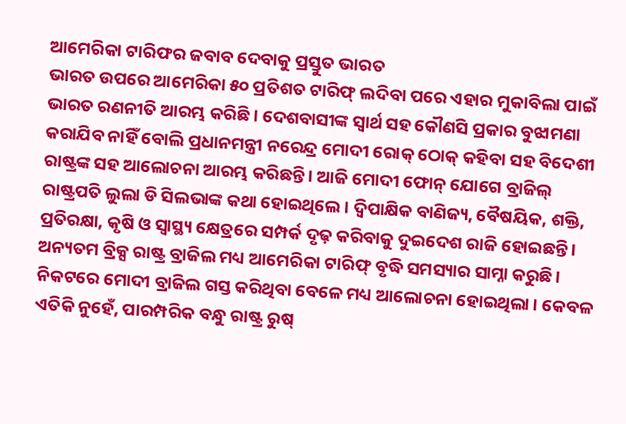ଆମେରିକା ଟାରିଫର ଜବାବ ଦେବାକୁ ପ୍ରସ୍ତୁତ ଭାରତ
ଭାରତ ଉପରେ ଆମେରିକା ୫୦ ପ୍ରତିଶତ ଟାରିଫ୍ ଲଦିବା ପରେ ଏହାର ମୁକାବିଲା ପାଇଁ ଭାରତ ରଣନୀତି ଆରମ୍ଭ କରିଛି । ଦେଶବାସୀଙ୍କ ସ୍ବାର୍ଥ ସହ କୌଣସି ପ୍ରକାର ବୁଝାମଣା କରାଯିବ ନାହିଁ ବୋଲି ପ୍ରଧାନମନ୍ତ୍ରୀ ନରେନ୍ଦ୍ର ମୋଦୀ ରୋକ୍ ଠୋକ୍ କହିବା ସହ ବିଦେଶୀ ରାଷ୍ଟ୍ରଙ୍କ ସହ ଆଲୋଚନା ଆରମ୍ଭ କରିଛନ୍ତି । ଆଜି ମୋଦୀ ଫୋନ୍ ଯୋଗେ ବ୍ରାଜିଲ୍ ରାଷ୍ଟ୍ରପତି ଲୁଲା ଡି ସିଲଭାଙ୍କ କଥା ହୋଇଥିଲେ । ଦ୍ବିପାକ୍ଷିକ ବାଣିଜ୍ୟ, ବୈଷୟିକ, ଶକ୍ତି, ପ୍ରତିରକ୍ଷା, କୃଷି ଓ ସ୍ବାସ୍ଥ୍ୟ କ୍ଷେତ୍ରରେ ସମ୍ପର୍କ ଦୃଢ଼ କରିବାକୁ ଦୁଇଦେଶ ରାଜି ହୋଇଛନ୍ତି । ଅନ୍ୟତମ ବ୍ରିକ୍ସ ରାଷ୍ଟ୍ର ବ୍ରାଜିଲ ମଧ୍ୟ ଆମେରିକା ଟାରିଫ୍ ବୃଦ୍ଧି ସମସ୍ୟାର ସାମ୍ନା କରୁଛି । ନିକଟରେ ମୋଦୀ ବ୍ରାଜିଲ ଗସ୍ତ କରିଥିବା ବେଳେ ମଧ୍ୟ ଆଲୋଚନା ହୋଇଥିଲା । କେବଳ ଏତିକି ନୁହେଁ, ପାରମ୍ପରିକ ବନ୍ଧୁ ରାଷ୍ଟ୍ର ରୁଷ୍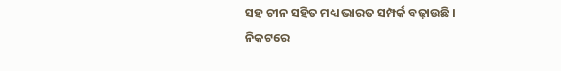ସହ ଚୀନ ସହିତ ମଧ୍ୟ ଭାରତ ସମ୍ପର୍କ ବଢ଼ାଉଛି । ନିକଟରେ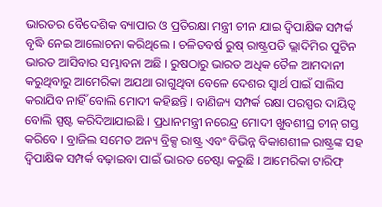ଭାରତର ବୈଦେଶିକ ବ୍ୟାପାର ଓ ପ୍ରତିରକ୍ଷା ମନ୍ତ୍ରୀ ଚୀନ ଯାଇ ଦ୍ବିପାକ୍ଷିକ ସମ୍ପର୍କ ବୃଦ୍ଧି ନେଇ ଆଲୋଚନା କରିଥିଲେ । ଚଳିତବର୍ଷ ରୁଷ୍ ରାଷ୍ଟ୍ରପତି ଭ୍ଲାଦିମିର ପୁଟିନ ଭାରତ ଆସିବାର ସମ୍ଭାବନା ଅଛି । ରୁଷଠାରୁ ଭାରତ ଅଧିକ ତୈଳ ଆମଦାନୀ କରୁଥିବାରୁ ଆମେରିକା ଅଯଥା ରାଗୁଥିବା ବେଳେ ଦେଶର ସ୍ବାର୍ଥ ପାଇଁ ସାଲିସ କରାଯିବ ନାହିଁ ବୋଲି ମୋଦୀ କହିଛନ୍ତି । ବାଣିଜ୍ୟ ସମ୍ପର୍କ ରକ୍ଷା ପରସ୍ପର ଦାୟିତ୍ବ ବୋଲି ସ୍ପଷ୍ଟ କରିଦିଆଯାଇଛି । ପ୍ରଧାନମନ୍ତ୍ରୀ ନରେନ୍ଦ୍ର ମୋଦୀ ଖୁବଶୀଘ୍ର ଚୀନ୍ ଗସ୍ତ କରିବେ । ବ୍ରାଜିଲ ସମେତ ଅନ୍ୟ ବ୍ରିକ୍ସ ରାଷ୍ଟ୍ର ଏବଂ ବିଭିନ୍ନ ବିକାଶଶୀଳ ରାଷ୍ଟ୍ରଙ୍କ ସହ ଦ୍ବିପାକ୍ଷିକ ସମ୍ପର୍କ ବଢ଼ାଇବା ପାଇଁ ଭାରତ ଚେଷ୍ଟା କରୁଛି । ଆମେରିକା ଟାରିଫ୍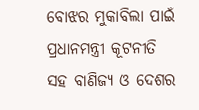ବୋଝର ମୁକାବିଲା ପାଇଁ ପ୍ରଧାନମନ୍ତ୍ରୀ କୂଟନୀତି ସହ ବାଣିଜ୍ୟ ଓ ଦେଶର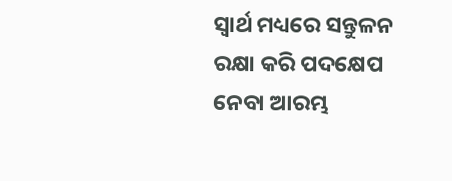ସ୍ବାର୍ଥ ମଧ୍ୟରେ ସନ୍ତୁଳନ ରକ୍ଷା କରି ପଦକ୍ଷେପ ନେବା ଆରମ୍ଭ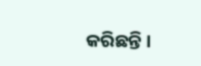କରିଛନ୍ତି ।